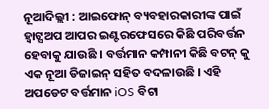ନୂଆଦିଲ୍ଲୀ : ଆଇଫୋନ୍ ବ୍ୟବହାରକାରୀଙ୍କ ପାଇଁ ହ୍ଵାଟ୍ସଅପ ଆପର ଇଣ୍ଟରଫେସରେ କିଛି ପରିବର୍ତ୍ତନ ହେବାକୁ ଯାଉଛି । ବର୍ତ୍ତମାନ କମ୍ପାନୀ କିଛି ବଟନ୍ କୁ ଏକ ନୂଆ ଡିଜାଇନ୍ ସହିତ ବଦଳାଉଛି । ଏହି ଅପଡେଟ ବର୍ତ୍ତମାନ iOS ବିଟା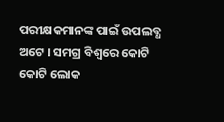ପରୀକ୍ଷକମାନଙ୍କ ପାଇଁ ଉପଲବ୍ଧ ଅଟେ । ସମଗ୍ର ବିଶ୍ୱରେ କୋଟି କୋଟି ଲୋକ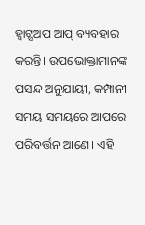ହ୍ଵାଟ୍ସଅପ ଆପ୍ ବ୍ୟବହାର କରନ୍ତି। ଉପଭୋକ୍ତାମାନଙ୍କ ପସନ୍ଦ ଅନୁଯାୟୀ, କମ୍ପାନୀ ସମୟ ସମୟରେ ଆପରେ ପରିବର୍ତ୍ତନ ଆଣେ। ଏହି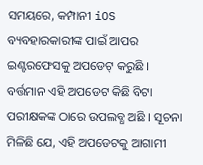ସମୟରେ, କମ୍ପାନୀ iOS ବ୍ୟବହାରକାରୀଙ୍କ ପାଇଁ ଆପର ଇଣ୍ଟରଫେସକୁ ଅପଡେଟ୍ କରୁଛି । ବର୍ତ୍ତମାନ ଏହି ଅପଡେଟ କିଛି ବିଟା ପରୀକ୍ଷକଙ୍କ ଠାରେ ଉପଲବ୍ଧ ଅଛି । ସୂଚନା ମିଳିଛି ଯେ, ଏହି ଅପଡେଟକୁ ଆଗାମୀ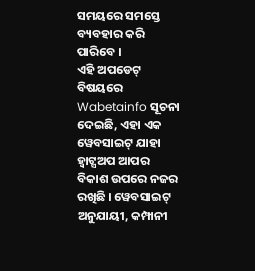ସମୟରେ ସମସ୍ତେ ବ୍ୟବହାର କରି ପାରିବେ ।
ଏହି ଅପଡେଟ୍ ବିଷୟରେ Wabetainfo ସୂଚନା ଦେଇଛି, ଏହା ଏକ ୱେବସାଇଟ୍ ଯାହା ହ୍ଵାଟ୍ସଅପ ଆପର ବିକାଶ ଉପରେ ନଜର ରଖିଛି । ୱେବସାଇଟ୍ ଅନୁଯାୟୀ, କମ୍ପାନୀ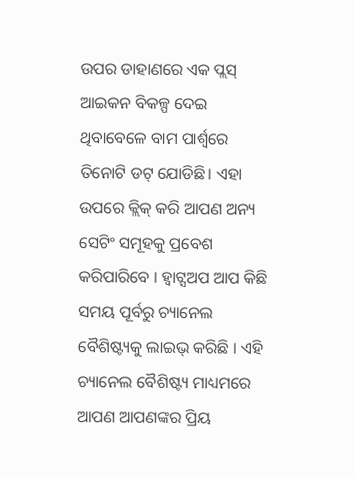ଉପର ଡାହାଣରେ ଏକ ପ୍ଲସ୍ ଆଇକନ ବିକଳ୍ପ ଦେଇ ଥିବାବେଳେ ବାମ ପାର୍ଶ୍ୱରେ ତିନୋଟି ଡଟ୍ ଯୋଡିଛି। ଏହା ଉପରେ କ୍ଲିକ୍ କରି ଆପଣ ଅନ୍ୟ ସେଟିଂ ସମୂହକୁ ପ୍ରବେଶ କରିପାରିବେ । ହ୍ଵାଟ୍ସଅପ ଆପ କିଛି ସମୟ ପୂର୍ବରୁ ଚ୍ୟାନେଲ ବୈଶିଷ୍ଟ୍ୟକୁ ଲାଇଭ୍ କରିଛି । ଏହି ଚ୍ୟାନେଲ ବୈଶିଷ୍ଟ୍ୟ ମାଧ୍ୟମରେ ଆପଣ ଆପଣଙ୍କର ପ୍ରିୟ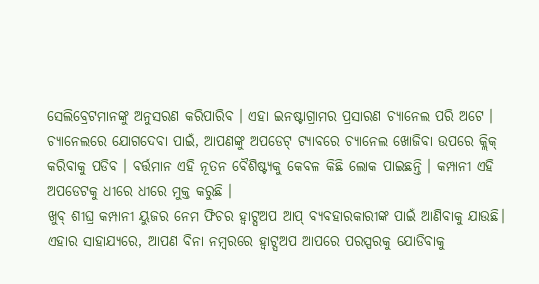ସେଲିବ୍ରେଟମାନଙ୍କୁ ଅନୁସରଣ କରିପାରିବ । ଏହା ଇନଷ୍ଟାଗ୍ରାମର ପ୍ରସାରଣ ଚ୍ୟାନେଲ ପରି ଅଟେ । ଚ୍ୟାନେଲରେ ଯୋଗଦେବା ପାଇଁ, ଆପଣଙ୍କୁ ଅପଡେଟ୍ ଟ୍ୟାବରେ ଚ୍ୟାନେଲ ଖୋଜିବା ଉପରେ କ୍ଲିକ୍ କରିବାକୁ ପଡିବ । ବର୍ତ୍ତମାନ ଏହି ନୂତନ ବୈଶିଷ୍ଟ୍ୟକୁ କେବଳ କିଛି ଲୋକ ପାଇଛନ୍ତି । କମ୍ପାନୀ ଏହି ଅପଡେଟକୁ ଧୀରେ ଧୀରେ ମୁକ୍ତ କରୁଛି ।
ଖୁବ୍ ଶୀଘ୍ର କମ୍ପାନୀ ୟୁଜର ନେମ ଫିଚର ହ୍ଵାଟ୍ସଅପ ଆପ୍ ବ୍ୟବହାରକାରୀଙ୍କ ପାଇଁ ଆଣିବାକୁ ଯାଉଛି। ଏହାର ସାହାଯ୍ୟରେ, ଆପଣ ବିନା ନମ୍ବରରେ ହ୍ଵାଟ୍ସଅପ ଆପରେ ପରସ୍ପରକୁ ଯୋଡିବାକୁ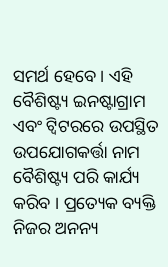ସମର୍ଥ ହେବେ । ଏହି ବୈଶିଷ୍ଟ୍ୟ ଇନଷ୍ଟାଗ୍ରାମ ଏବଂ ଟ୍ୱିଟରରେ ଉପସ୍ଥିତ ଉପଯୋଗକର୍ତ୍ତା ନାମ ବୈଶିଷ୍ଟ୍ୟ ପରି କାର୍ଯ୍ୟ କରିବ । ପ୍ରତ୍ୟେକ ବ୍ୟକ୍ତି ନିଜର ଅନନ୍ୟ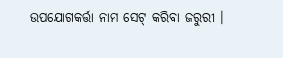ଉପଯୋଗକର୍ତ୍ତା ନାମ ସେଟ୍ କରିବା ଜରୁରୀ ।